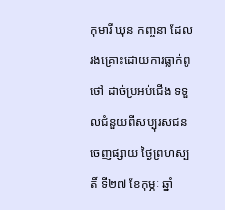កុមារី ឃុន កញ្ចនា ដែលរងគ្រោះដោយការធ្លាក់ពូថៅ ដាច់ប្រអប់ជើង ទទួលជំនួយពីសប្បុរសជន
ចេញផ្សាយ ថ្ងៃព្រហស្បតិ៍ ទី២៧ ខែកុម្ភៈ ឆ្នាំ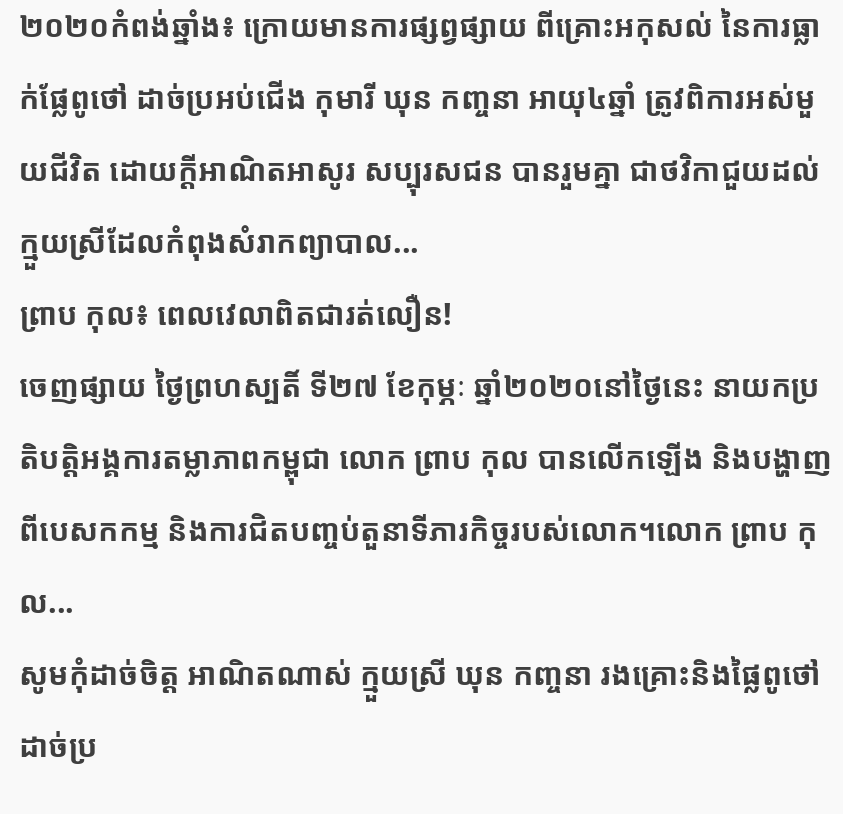២០២០កំពង់ឆ្នាំង៖ ក្រោយមានការផ្សព្វផ្សាយ ពីគ្រោះអកុសល់ នៃការធ្លាក់ផ្លែពូថៅ ដាច់ប្រអប់ជើង កុមារី ឃុន កញ្ចនា អាយុ៤ឆ្នាំ ត្រូវពិការអស់មួយជីវិត ដោយក្តីអាណិតអាសូរ សប្បុរសជន បានរួមគ្នា ជាថវិកាជួយដល់ក្មួយស្រីដែលកំពុងសំរាកព្យាបាល...
ព្រាប កុល៖ ពេលវេលាពិតជារត់លឿន!
ចេញផ្សាយ ថ្ងៃព្រហស្បតិ៍ ទី២៧ ខែកុម្ភៈ ឆ្នាំ២០២០នៅថ្ងៃនេះ នាយកប្រតិបត្តិអង្គការតម្លាភាពកម្ពុជា លោក ព្រាប កុល បានលើកឡើង និងបង្ហាញពីបេសកកម្ម និងការជិតបញ្ចប់តួនាទីភារកិច្ចរបស់លោក។លោក ព្រាប កុល...
សូមកុំដាច់ចិត្ត អាណិតណាស់ ក្មួយស្រី ឃុន កញ្ចនា រងគ្រោះនិងផ្លៃពូថៅ ដាច់ប្រ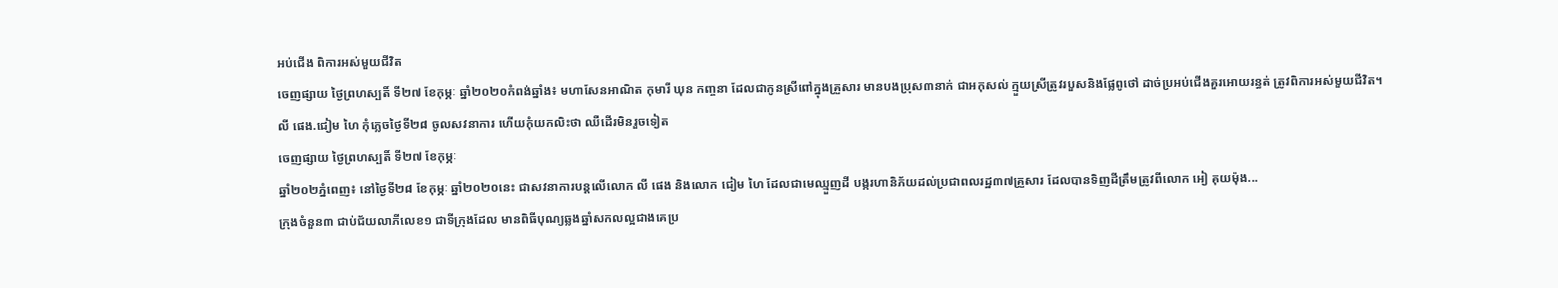អប់ជើង ពិការអស់មួយជីវិត
ចេញផ្សាយ ថ្ងៃព្រហស្បតិ៍ ទី២៧ ខែកុម្ភៈ ឆ្នាំ២០២០កំពង់ឆ្នាំង៖ មហាសែនអាណិត កុមារី ឃុន កញ្ចនា ដែលជាកូនស្រីពៅក្នុងគ្រួសារ មានបងប្រុស៣នាក់ ជាអកុសល់ ក្មួយស្រីត្រូវរបួសនិងផ្លែពូថៅ ដាច់ប្រអប់ជើងគួរអោយរន្ធត់ ត្រូវពិការអស់មួយជីវិត។
លី ផេង.ជៀម ហៃ កុំភ្លេចថ្ងៃទី២៨ ចូលសវនាការ ហើយកុំយកលិះថា ឈឺដើរមិនរួចទៀត
ចេញផ្សាយ ថ្ងៃព្រហស្បតិ៍ ទី២៧ ខែកុម្ភៈ
ឆ្នាំ២០២ភ្នំពេញ៖ នៅថ្ងៃទី២៨ ខែកុម្ភៈ ឆ្នាំ២០២០នេះ ជាសវនាការបន្តលើលោក លី ផេង និងលោក ជៀម ហៃ ដែលជាមេឈ្មួញដី បង្ករហានិភ័យដល់ប្រជាពលរដ្ឋ៣៧គ្រួសារ ដែលបានទិញដីត្រឹមត្រូវពីលោក អៀ គុយម៉ុង...
ក្រុងចំនួន៣ ជាប់ជ័យលាភីលេខ១ ជាទីក្រុងដែល មានពិធីបុណ្យឆ្លងឆ្នាំសកលល្អជាងគេប្រ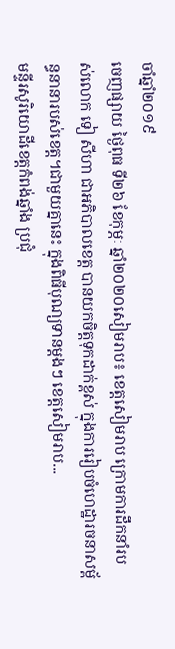ចាំឆ្នាំ២០១៩
ចេញផ្សាយ ថ្ងៃពុធ ទី២៦ ខែកុម្ភៈ ឆ្នាំ២០២០សៀមរាប៖ ខេត្តសៀមរាប ក្រោមការដឹកនាំរបស់លោក ទៀ សីហា ជាអភិបាលខេត្ត បានយកចិត្តទុកដាក់ខ្ពស់ ក្នុងការរៀបចំហេដ្ឋារចនាសម្ព័ន្ធនានារបស់ខេត្ត។ជាមួយគ្នានេះ ក្នុងពិធីបុណ្យទានម្តងៗ ខេត្តសៀមរាប...
មន្ទីរសូរិយោដីខេត្តកំពង់ឆ្នាំង ប្រជុំ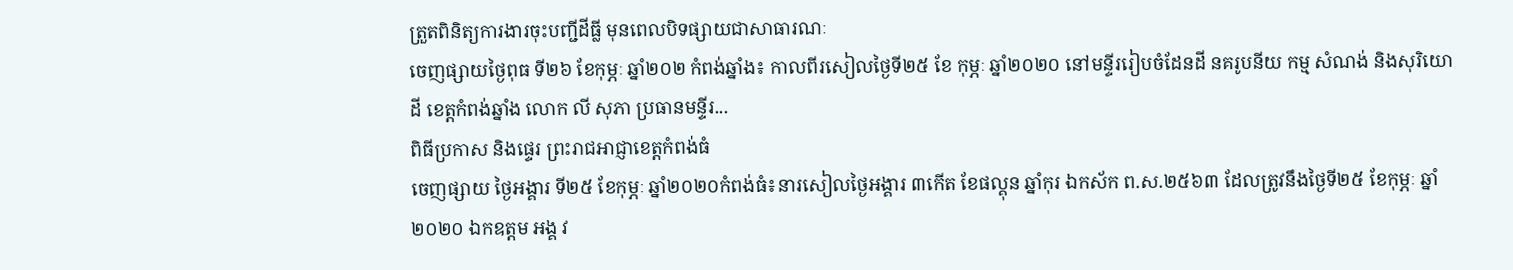ត្រួតពិនិត្យការងារចុះបញ្ជីដីធ្លី មុនពេលបិទផ្សាយជាសាធារណៈ
ចេញផ្សាយថ្ងៃពុធ ទី២៦ ខែកុម្ភៈ ឆ្នាំ២០២ កំពង់ឆ្នាំង៖ កាលពីរសៀលថ្ងៃទី២៥ ខែ កុម្ភៈ ឆ្នាំ២០២០ នៅមន្ទីររៀបចំដែនដី នគរូបនីយ កម្ម សំណង់ និងសុរិយោដី ខេត្តកំពង់ឆ្នាំង លោក លី សុភា ប្រធានមន្ទីរ...
ពិធីប្រកាស និងផ្ទេរ ព្រះរាជអាជ្ញាខេត្តកំពង់ធំ
ចេញផ្សាយ ថ្ងៃអង្គារ ទី២៥ ខែកុម្ភៈ ឆ្នាំ២០២០កំពង់ធំ៖នារសៀលថ្ងៃអង្គារ ៣កើត ខែផល្គុន ឆ្នាំកុរ ឯកស័ក ព.ស.២៥៦៣ ដែលត្រូវនឹងថ្ងៃទី២៥ ខែកុម្ភៈ ឆ្នាំ២០២០ ឯកឧត្តម អង្គ វ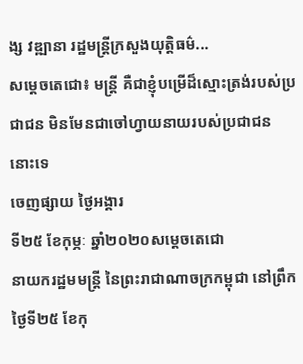ង្ស វឌ្ឍានា រដ្ឋមន្ត្រីក្រសួងយុត្តិធម៌...
សម្តេចតេជោ៖ មន្រ្តី គឺជាខ្ញុំបម្រើដ៏ស្មោះត្រង់របស់ប្រជាជន មិនមែនជាចៅហ្វាយនាយរបស់ប្រជាជននោះទេ
ចេញផ្សាយ ថ្ងៃអង្គារ
ទី២៥ ខែកុម្ភៈ ឆ្នាំ២០២០សម្តេចតេជោ
នាយករដ្ឋមមន្រ្តី នៃព្រះរាជាណាចក្រកម្ពុជា នៅព្រឹកថ្ងៃទី២៥ ខែកុ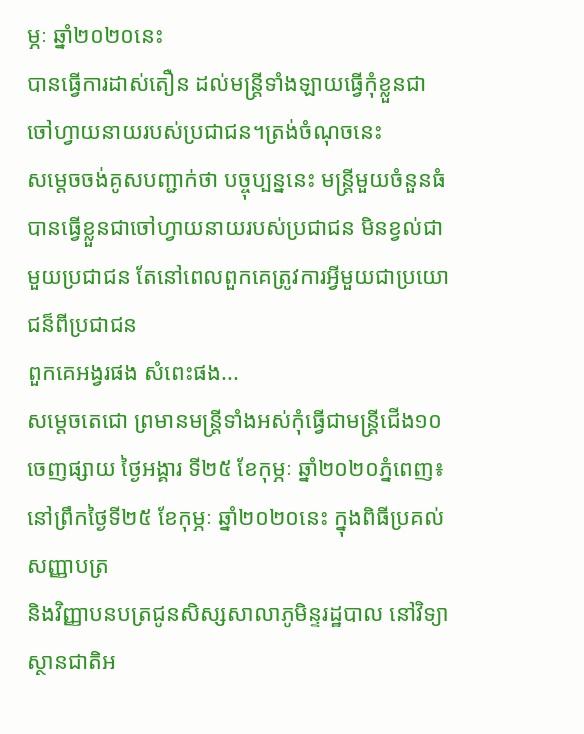ម្ភៈ ឆ្នាំ២០២០នេះ
បានធ្វើការដាស់តឿន ដល់មន្រ្តីទាំងឡាយធ្វើកុំខ្លួនជាចៅហ្វាយនាយរបស់ប្រជាជន។ត្រង់ចំណុចនេះ
សម្តេចចង់គូសបញ្ជាក់ថា បច្ចុប្បន្ននេះ មន្រ្តីមួយចំនួនធំ
បានធ្វើខ្លួនជាចៅហ្វាយនាយរបស់ប្រជាជន មិនខ្វល់ជាមួយប្រជាជន តែនៅពេលពួកគេត្រូវការអ្វីមួយជាប្រយោជន៏ពីប្រជាជន
ពួកគេអង្វរផង សំពេះផង...
សម្តេចតេជោ ព្រមានមន្រ្តីទាំងអស់កុំធ្វើជាមន្រ្តីជើង១០
ចេញផ្សាយ ថ្ងៃអង្គារ ទី២៥ ខែកុម្ភៈ ឆ្នាំ២០២០ភ្នំពេញ៖
នៅព្រឹកថ្ងៃទី២៥ ខែកុម្ភៈ ឆ្នាំ២០២០នេះ ក្នុងពិធីប្រគល់សញ្ញាបត្រ
និងវិញ្ញាបនបត្រជូនសិស្សសាលាភូមិន្ទរដ្ឋបាល នៅវិទ្យាស្ថានជាតិអ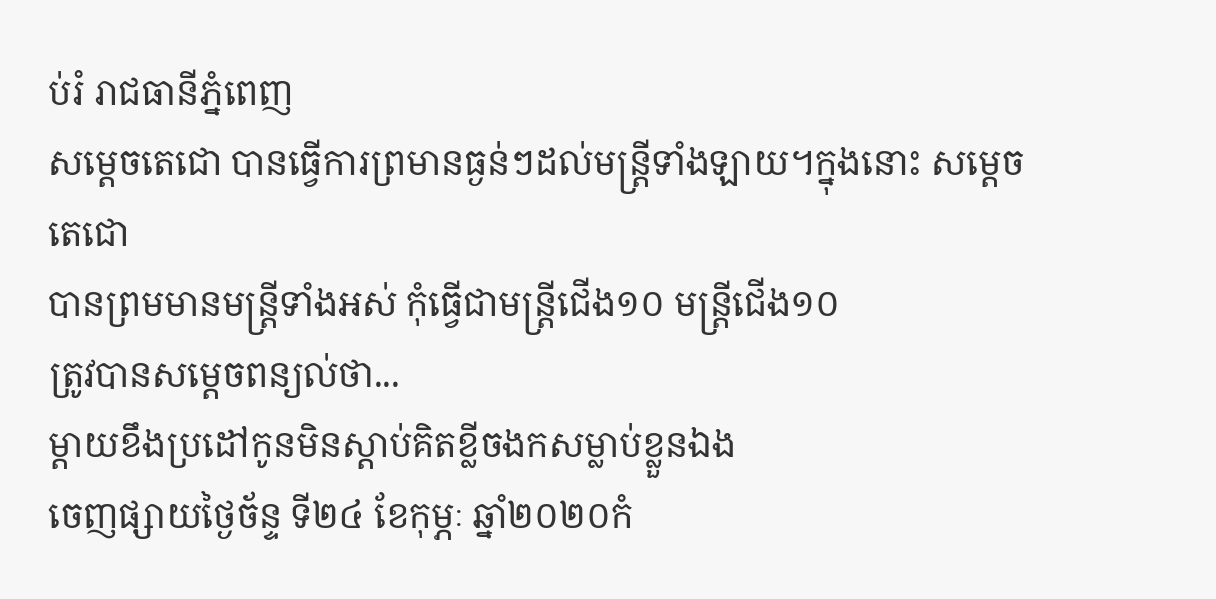ប់រំ រាជធានីភ្នំពេញ
សម្តេចតេជោ បានធ្វើការព្រមានធ្ងន់ៗដល់មន្រ្តីទាំងឡាយ។ក្នុងនោះ សម្តេចតេជោ
បានព្រមមានមន្រ្តីទាំងអស់ កុំធ្វើជាមន្រ្តីជើង១០ មន្រ្តីជើង១០
ត្រូវបានសម្តេចពន្យល់ថា...
ម្តាយខឹងប្រដៅកូនមិនស្តាប់គិតខ្លីចងកសម្លាប់ខ្លួនឯង
ចេញផ្សាយថ្ងៃច័ន្ទ ទី២៤ ខែកុម្ភៈ ឆ្នាំ២០២០កំ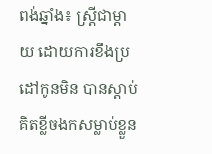ពង់ឆ្នាំង៖ ស្ត្រីជាម្តាយ ដោយការខឹងប្រដៅកូនមិន បានស្តាប់គិតខ្លីចងកសម្លាប់ខ្លួន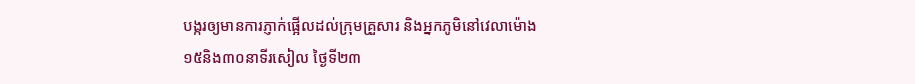បង្ករឲ្យមានការភ្ញាក់ផ្អើលដល់ក្រុមគ្រួសារ និងអ្នកភូមិនៅវេលាម៉ោង១៥និង៣០នាទីរសៀល ថ្ងៃទី២៣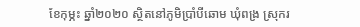ខែកុម្ភះ ឆ្នាំ២០២០ ស្ថិតនៅភូមិប្រាំបីឆោម ឃុំពង្រ ស្រុករ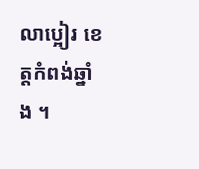លាប្អៀរ ខេត្តកំពង់ឆ្នាំង ។